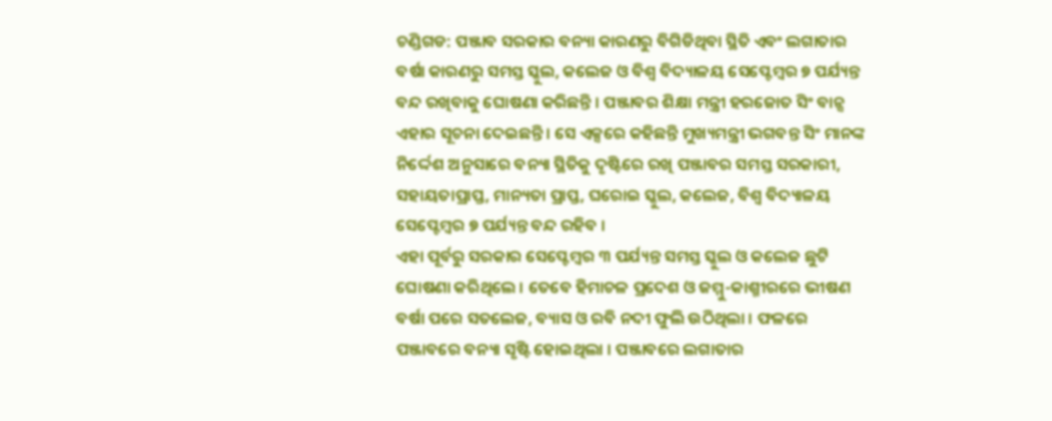ଚଣ୍ଡିଗଡ: ପଞ୍ଜାବ ସରକାର ବନ୍ୟା କାରଣରୁ ବିଗିଡିଥିବା ସ୍ଥିତି ଏବଂ ଲଗାତାର ବର୍ଷା କାରଣରୁ ସମସ୍ତ ସ୍କୁଲ, କଲେଜ ଓ ବିଶ୍ୱ ବିଦ୍ୟାଳୟ ସେପ୍ଟେମ୍ବର ୭ ପର୍ଯ୍ୟନ୍ତ ବନ୍ଦ ରଖିବାକୁ ଘୋଷଣା କରିଛନ୍ତି । ପଞ୍ଜାବର ଶିକ୍ଷା ମନ୍ତ୍ରୀ ହରଜୋତ ସିଂ ବାନ୍ସ ଏହାର ସୂଚନା ଦେଇଛନ୍ତି । ସେ ଏକ୍ସରେ କହିଛନ୍ତି ମୁଖ୍ୟମନ୍ତ୍ରୀ ଭଗବନ୍ତ ସିଂ ମାନଙ୍କ ନିର୍ଦ୍ଦେଶ ଅନୁସାରେ ବନ୍ୟା ସ୍ଥିତିକୁ ଦୃଷ୍ଟିରେ ରଖି ପଞ୍ଜାବର ସମସ୍ତ ସରକାରୀ, ସହାୟତାପ୍ରାପ୍ତ, ମାନ୍ୟତା ପ୍ରାପ୍ତ, ଘରୋଇ ସ୍କୁଲ, କଲେଜ, ବିଶ୍ୱ ବିଦ୍ୟାଳୟ ସେପ୍ଟେମ୍ବର ୭ ପର୍ଯ୍ୟନ୍ତ ବନ୍ଦ ରହିବ ।
ଏହା ପୂର୍ବରୁ ସରକାର ସେପ୍ଟେମ୍ବର ୩ ପର୍ଯ୍ୟନ୍ତ ସମସ୍ତ ସ୍କୁଲ ଓ କଲେଜ ଛୁଟି ଘୋଷଣା କରିଥିଲେ । ତେବେ ହିମାଚଳ ପ୍ରଦେଶ ଓ ଜମ୍ମୁ-କାଶ୍ମୀରରେ ଭୀଷଣ ବର୍ଷା ପରେ ସତଲେଜ, ବ୍ୟାସ ଓ ରବି ନଦୀ ଫୁଲି ଉଠିଥିଲା । ଫଳରେ ପଞ୍ଜାବରେ ବନ୍ୟା ସୃଷ୍ଟି ହୋଇଥିଲା । ପଞ୍ଜାବରେ ଲଗାତାର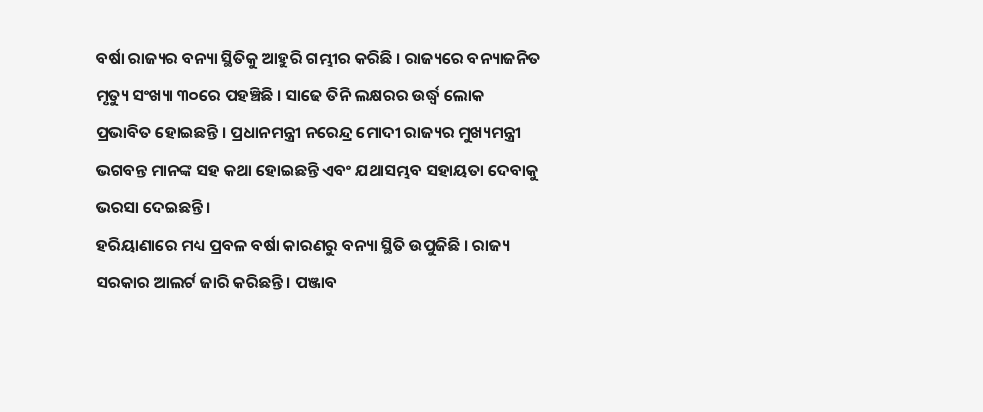ବର୍ଷା ରାଜ୍ୟର ବନ୍ୟା ସ୍ଥିତିକୁ ଆହୁରି ଗମ୍ଭୀର କରିଛି । ରାଜ୍ୟରେ ବନ୍ୟାଜନିତ ମୃତ୍ୟୁ ସଂଖ୍ୟା ୩୦ରେ ପହଞ୍ଚିଛି । ସାଢେ ତିନି ଲକ୍ଷରର ଉର୍ଦ୍ଧ୍ୱ ଲୋକ ପ୍ରଭାବିତ ହୋଇଛନ୍ତି । ପ୍ରଧାନମନ୍ତ୍ରୀ ନରେନ୍ଦ୍ର ମୋଦୀ ରାଜ୍ୟର ମୁଖ୍ୟମନ୍ତ୍ରୀ ଭଗବନ୍ତ ମାନଙ୍କ ସହ କଥା ହୋଇଛନ୍ତି ଏବଂ ଯଥାସମ୍ଭବ ସହାୟତା ଦେବାକୁ ଭରସା ଦେଇଛନ୍ତି ।
ହରିୟାଣାରେ ମଧ୍ୟ ପ୍ରବଳ ବର୍ଷା କାରଣରୁ ବନ୍ୟା ସ୍ଥିତି ଉପୁଜିଛି । ରାଜ୍ୟ ସରକାର ଆଲର୍ଟ ଜାରି କରିଛନ୍ତି । ପଞ୍ଜାବ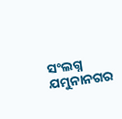ସଂଲଗ୍ନ ଯମୁନାନଗର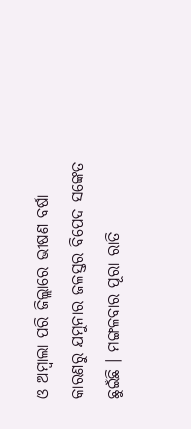ଓ ଅମ୍ବାଲା ପରି ଜିଲ୍ଲାରେ ଭୀଷଣ ବର୍ଷା କାରଣରୁ ଯମୁନାର ଜଳସ୍ତର ବିପେଦ ସଙ୍କେତ ଛୁଇଁଛି । ମଙ୍ଗଳବାର ପୂରା ରାତି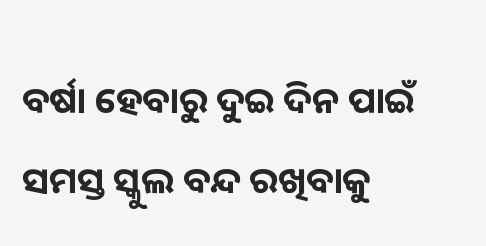ବର୍ଷା ହେବାରୁ ଦୁଇ ଦିନ ପାଇଁ ସମସ୍ତ ସ୍କୁଲ ବନ୍ଦ ରଖିବାକୁ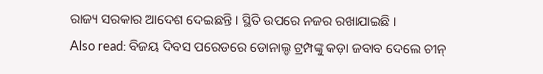ରାଜ୍ୟ ସରକାର ଆଦେଶ ଦେଇଛନ୍ତି । ସ୍ଥିତି ଉପରେ ନଜର ରଖାଯାଇଛି ।
Also read: ବିଜୟ ଦିବସ ପରେଡରେ ଡୋନାଲ୍ଡ ଟ୍ରମ୍ପଙ୍କୁ କଡ଼ା ଜବାବ ଦେଲେ ଚୀନ୍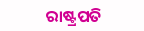ରାଷ୍ଟ୍ରପତି